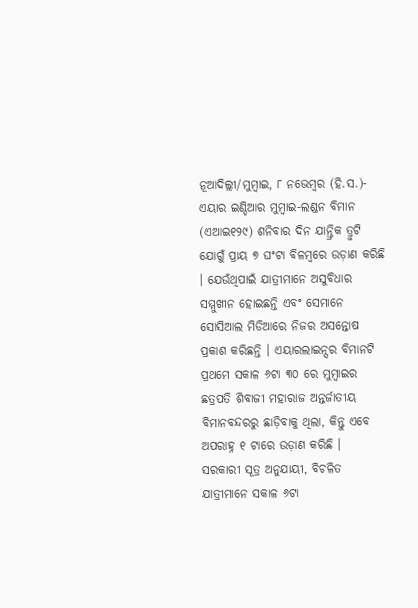ନୂଆଦିଲ୍ଲୀ/ମୁମ୍ବାଇ, ୮ ନଭେମ୍ବର (ହି.ସ.)- ଏୟାର ଇଣ୍ଡିଆର ମୁମ୍ବାଇ-ଲଣ୍ଡନ ବିମାନ (ଏଆଇ୧୨୯) ଶନିବାର ଦିନ ଯାନ୍ତ୍ରିକ ତ୍ରୁଟି ଯୋଗୁଁ ପ୍ରାୟ ୭ ଘଂଟା ବିଳମ୍ବରେ ଉଡ଼ାଣ କରିଛି । ଯେଉଁଥିପାଇଁ ଯାତ୍ରୀମାନେ ଅସୁବିଧାର ସମ୍ମୁଖୀନ ହୋଇଛନ୍ତି ଏବଂ ସେମାନେ ସୋସିଆଲ ମିଡିଆରେ ନିଜର ଅସନ୍ତୋଷ ପ୍ରକାଶ କରିଛନ୍ତି । ଏୟାରଲାଇନ୍ସର ବିମାନଟି ପ୍ରଥମେ ସକାଳ ୬ଟା ୩୦ ରେ ମୁମ୍ବାଇର ଛତ୍ରପତି ଶିବାଜୀ ମହାରାଜ ଅନ୍ତର୍ଜାତୀୟ ବିମାନବନ୍ଦରରୁ ଛାଡ଼ିବାକୁ ଥିଲା, କିନ୍ତୁ ଏବେ ଅପରାହ୍ନ ୧ ଟାରେ ଉଡ଼ାଣ କରିଛି ।
ସରକାରୀ ସୂତ୍ର ଅନୁଯାୟୀ, ବିଚଳିତ ଯାତ୍ରୀମାନେ ସକାଳ ୬ଟା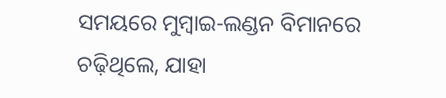ସମୟରେ ମୁମ୍ବାଇ-ଲଣ୍ଡନ ବିମାନରେ ଚଢ଼ିଥିଲେ, ଯାହା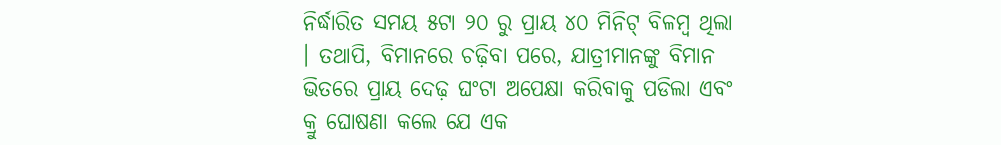ନିର୍ଦ୍ଧାରିତ ସମୟ ୫ଟା ୨୦ ରୁ ପ୍ରାୟ ୪୦ ମିନିଟ୍ ବିଳମ୍ବ ଥିଲା । ତଥାପି, ବିମାନରେ ଚଢ଼ିବା ପରେ, ଯାତ୍ରୀମାନଙ୍କୁ ବିମାନ ଭିତରେ ପ୍ରାୟ ଦେଢ଼ ଘଂଟା ଅପେକ୍ଷା କରିବାକୁ ପଡିଲା ଏବଂ କ୍ରୁ ଘୋଷଣା କଲେ ଯେ ଏକ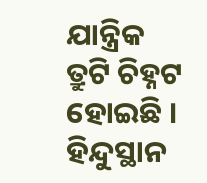ଯାନ୍ତ୍ରିକ ତ୍ରୁଟି ଚିହ୍ନଟ ହୋଇଛି ।
ହିନ୍ଦୁସ୍ଥାନ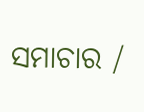ସମାଚାର /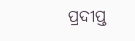ପ୍ରଦୀପ୍ତ